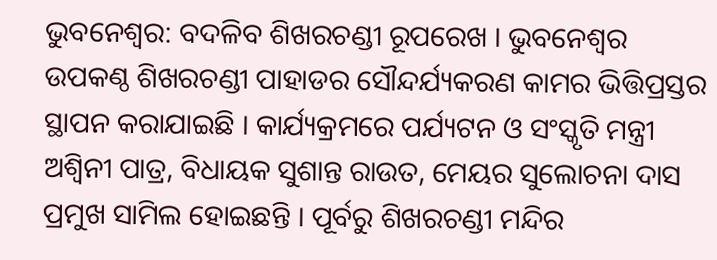ଭୁବନେଶ୍ୱର: ବଦଳିବ ଶିଖରଚଣ୍ଡୀ ରୂପରେଖ । ଭୁବନେଶ୍ବର ଉପକଣ୍ଠ ଶିଖରଚଣ୍ଡୀ ପାହାଡର ସୌନ୍ଦର୍ଯ୍ୟକରଣ କାମର ଭିତ୍ତିପ୍ରସ୍ତର ସ୍ଥାପନ କରାଯାଇଛି । କାର୍ଯ୍ୟକ୍ରମରେ ପର୍ଯ୍ୟଟନ ଓ ସଂସ୍କୃତି ମନ୍ତ୍ରୀ ଅଶ୍ବିନୀ ପାତ୍ର, ବିଧାୟକ ସୁଶାନ୍ତ ରାଉତ, ମେୟର ସୁଲୋଚନା ଦାସ ପ୍ରମୁଖ ସାମିଲ ହୋଇଛନ୍ତି । ପୂର୍ବରୁ ଶିଖରଚଣ୍ଡୀ ମନ୍ଦିର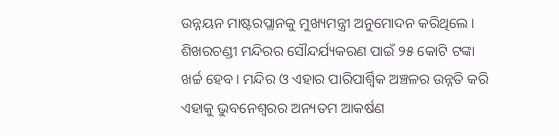ଉନ୍ନୟନ ମାଷ୍ଟରପ୍ଲାନକୁ ମୁଖ୍ୟମନ୍ତ୍ରୀ ଅନୁମୋଦନ କରିଥିଲେ। ଶିଖରଚଣ୍ଡୀ ମନ୍ଦିରର ସୌନ୍ଦର୍ଯ୍ୟକରଣ ପାଇଁ ୨୫ କୋଟି ଟଙ୍କା ଖର୍ଚ୍ଚ ହେବ। ମନ୍ଦିର ଓ ଏହାର ପାରିପାର୍ଶ୍ବିକ ଅଞ୍ଚଳର ଉନ୍ନତି କରି ଏହାକୁ ଭୁବନେଶ୍ବରର ଅନ୍ୟତମ ଆକର୍ଷଣ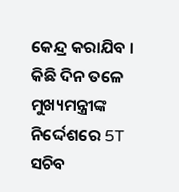କେନ୍ଦ୍ର କରାଯିବ । କିଛି ଦିନ ତଳେ ମୁଖ୍ୟମନ୍ତ୍ରୀଙ୍କ ନିର୍ଦ୍ଦେଶରେ 5T ସଚିବ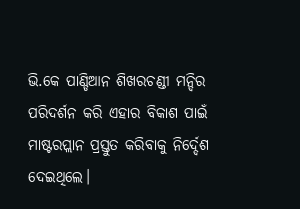ଭି.କେ ପାଣ୍ଡିଆନ ଶିଖରଚଣ୍ଡୀ ମନ୍ଦିର ପରିଦର୍ଶନ କରି ଏହାର ବିକାଶ ପାଇଁ ମାଷ୍ଟରପ୍ଲାନ ପ୍ରସ୍ତୁତ କରିବାକୁ ନିର୍ଦ୍ଦେଶ ଦେଇଥିଲେ।